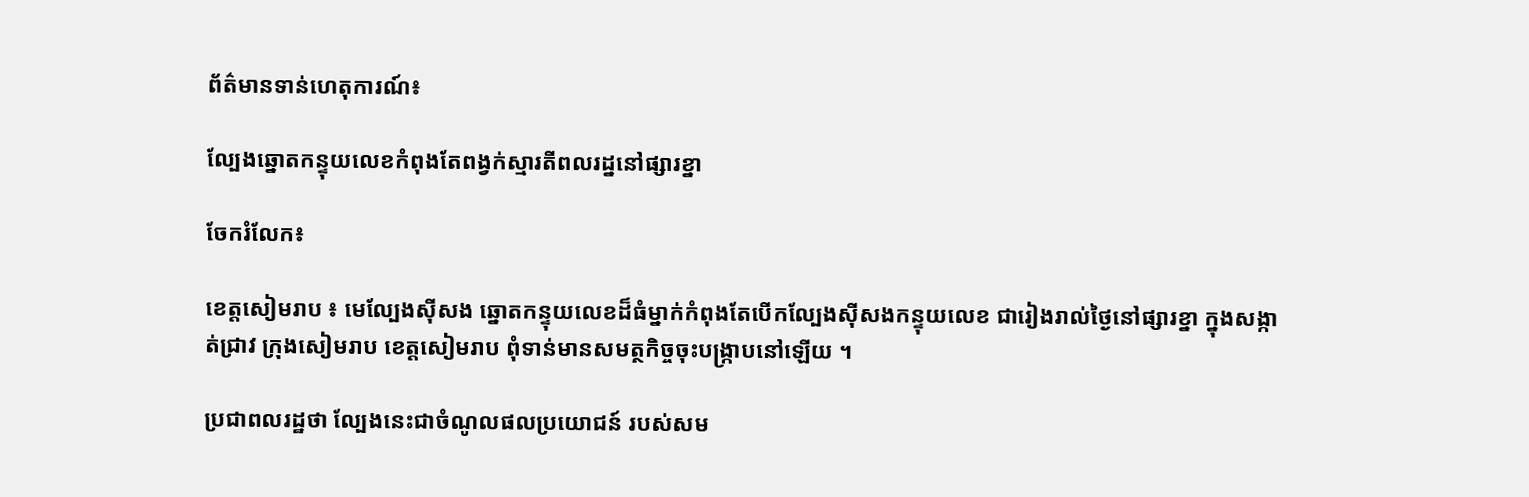ព័ត៌មានទាន់ហេតុការណ៍៖

ល្បែងឆ្នោតកន្ទុយលេខកំពុងតែពង្វក់ស្មារតីពលរដ្ននៅផ្សារខ្នា

ចែករំលែក៖

ខេត្តសៀមរាប ៖ មេល្បែងស៊ីសង ឆ្នោតកន្ទុយលេខដ៏ធំម្នាក់កំពុងតែបើកល្បែងស៊ីសងកន្ទុយលេខ ជារៀងរាល់ថ្ងៃនៅផ្សារខ្នា ក្នុងសង្កាត់ជ្រាវ ក្រុងសៀមរាប ខេត្តសៀមរាប ពុំទាន់មានសមត្ថកិច្ចចុះបង្រ្កាបនៅឡើយ ។

ប្រជាពលរដ្ឋថា ល្បែងនេះជាចំណូលផលប្រយោជន៍ របស់សម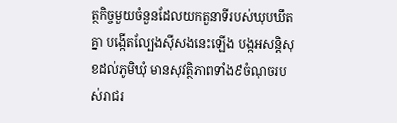ត្ថកិច្ចមួយចំនួនដែលយកតួនាទីរបស់ឃុបឃឹតគ្នា បង្កើតល្បែងស៊ីសងនេះឡើង បង្កអសន្ដិសុខដល់ភូមិឃុំ មានសុវត្ថិភាពទាំង៩ចំណុចរបស់រាជរ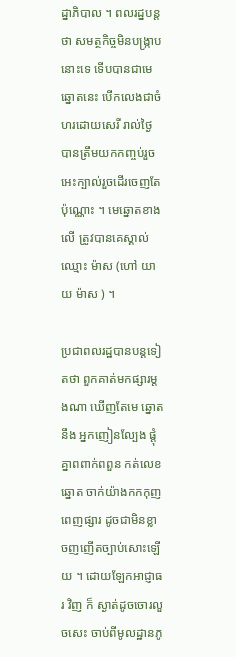ដ្នាភិបាល ។ ពលរដ្នបន្ដថា សមត្ថកិច្ចមិនបង្ក្រាបនោះទេ ទើបបានជាមេឆ្នោតនេះ បើកលេងជាចំហរដោយសេរី រាល់ថ្ងៃ បានត្រឹមយកកញ្ចប់រួច អេះក្បាល់រួចដើរចេញតែប៉ុណ្ណោះ ។ មេឆ្នោតខាងលើ ត្រូវបានគេស្គាល់ ឈ្មោះ ម៉ាស (ហៅ យាយ ម៉ាស ) ។

ប្រជាពលរដ្ឋបានបន្តទៀតថា ពួកគាត់មកផ្សារម្ដងណា ឃើញតែមេ ឆ្នោត នឹង អ្នកញៀនល្បែង ផ្តុំគ្នាពពាក់ពពួន កត់លេខឆ្នោត ចាក់យ៉ាងកកកុញពេញផ្សារ ដូចជាមិនខ្លាចញញើតច្បាប់សោះឡើយ ។ ដោយឡែកអាជ្ញាធរ វិញ ក៏ ស្ងាត់ដូចចោរលួចសេះ ចាប់ពីមូលដ្ឋានភូ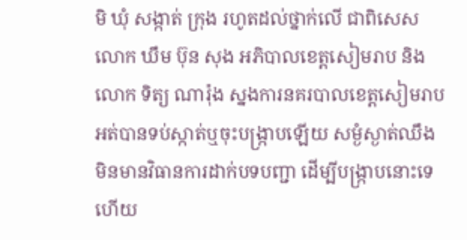មិ ឃុំ សង្កាត់ ក្រុង រហូតដល់ថ្នាក់លើ ជាពិសេស លោក ឃឹម ប៊ុន សុង អភិបាលខេត្តសៀមរាប និង លោក ទិត្យ ណារ៉ុង ស្នងការនគរបាលខេត្តសៀមរាប អត់បានទប់ស្កាត់ឬចុះបង្រ្កាបឡើយ សម្ងំស្ងាត់ឈឹង មិនមានវិធានការដាក់បទបញ្ជា ដើម្បីបង្រ្កាបនោះទេ ហើយ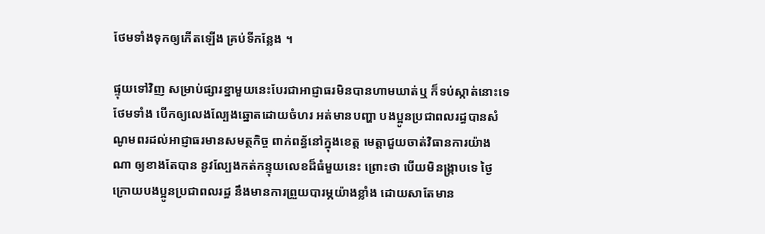ថែមទាំងទុកឲ្យកើតឡើង គ្រប់ទីកន្លែង ។

ផ្ទុយទៅវិញ សម្រាប់ផ្សារខ្នាមួយនេះបែរជាអាជ្ញាធរមិនបានហាមឃាត់ឬ ក៏ទប់ស្កាត់នោះទេថែមទាំង បើកឲ្យលេងល្បែងឆ្នោតដោយចំហរ អត់មានបញ្ហា បងប្អូនប្រជាពលរដ្ធបានសំណូមពរដល់អាជ្ញាធរមានសមត្ថកិច្ច ពាក់ពន្ធ័នៅក្នុងខេត្ត មេត្តាជួយចាត់វិធានការយ៉ាងណា ឲ្យខាងតែបាន នូវល្បែងកត់កន្ទុយលេខដ៏ធំមួយនេះ ព្រោះថា បើយមិនង្រ្កាបទេ ថ្ងៃក្រោយបងប្អូនប្រជាពលរដ្ធ នឹងមានការព្រួយបារម្ភយ៉ាងខ្លាំង ដោយសាតែមាន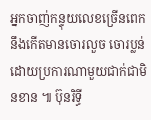អ្នកចាញ់កន្ទុយលេខច្រើនពេក នឹងកើតមានចោរលួច ចោរប្លន់ដោយប្រការណាមួយជាក់ជាមិនខាន ៕ ប៊ុនរិទ្ធី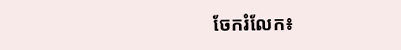ចែករំលែក៖